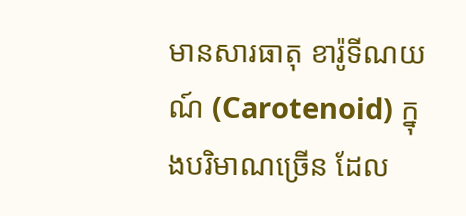មានសារធាតុ ខារ៉ូទីណយណ៍ (Carotenoid) ក្នុងបរិមាណច្រើន ដែល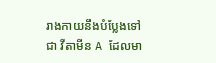រាងកាយនឹងបំប្លែងទៅជា វីតាមីន A ដែលមា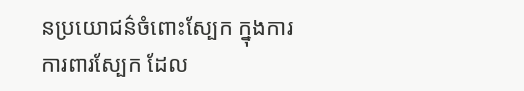នប្រយោជន៌ចំពោះស្បែក ក្នុងការការពារស្បែក ដែល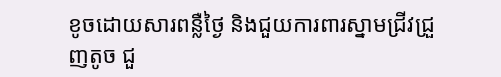ខូចដោយសារពន្លឺថ្ងៃ និងជួយការពារស្នាមជ្រីវជ្រួញតូច ជួ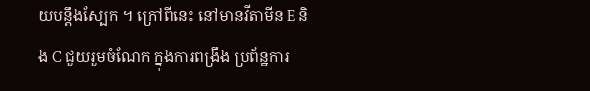យបន្តឹងស្បែក ។ ក្រៅពីនេះ នៅមានវីតាមីន E និង C ជួយរួមចំណែក ក្នុងការពង្រឹង ប្រព័ន្ឋការ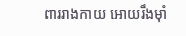ពាររាងកាយ អោយរឹងម៉ាំ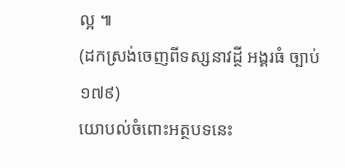ល្អ ៕
(ដកស្រង់ចេញពីទស្សនាវដ្ថី អង្គរធំ ច្បាប់ ១៧៩)
យោបល់ចំពោះអត្ថបទនេះ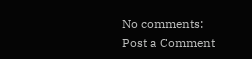No comments:
Post a Comment